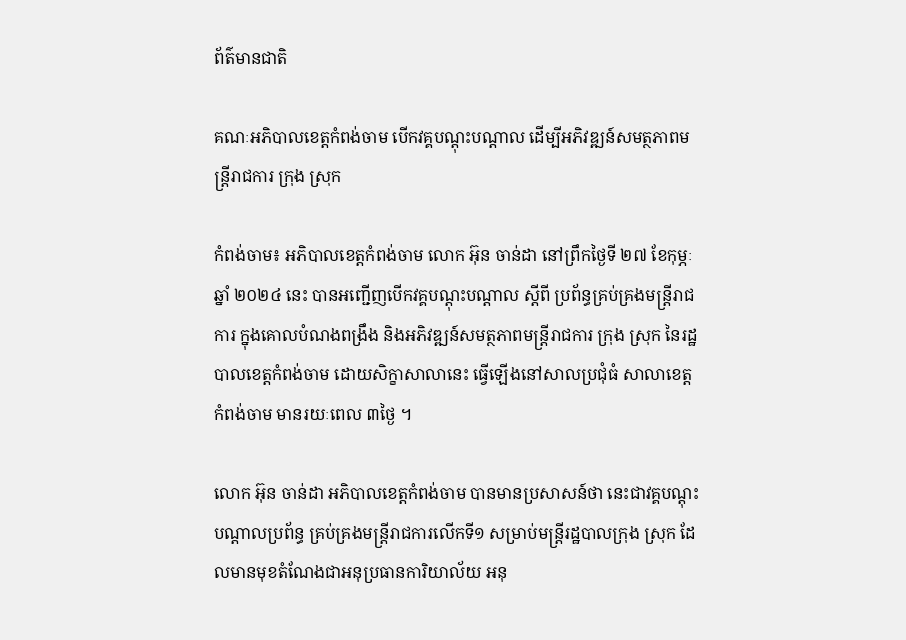ព័ត៌មានជាតិ

គណៈអភិបាលខេត្តកំពង់ចាម បើកវគ្គបណ្ដុះបណ្ដាល ដើម្បីអភិវឌ្ឍន៍សមត្ថភាពមន្ត្រីរាជការ ក្រុង ស្រុក

កំពង់ចាម៖ អភិបាលខេត្តកំពង់ចាម លោក អ៊ុន ចាន់ដា នៅព្រឹកថ្ងៃទី ២៧ ខែកុម្ភៈឆ្នាំ ២០២៤ នេះ បានអញ្ជើញបើកវគ្គបណ្ដុះបណ្ដាល ស្តីពី ប្រព័ន្ធគ្រប់គ្រងមន្ត្រីរាជការ ក្នុងគោលបំណងពង្រឹង និងអភិវឌ្ឍន៍សមត្ថភាពមន្ត្រីរាជការ ក្រុង ស្រុក នៃរដ្ឋបាលខេត្តកំពង់ចាម ដោយសិក្ខាសាលានេះ ធ្វើឡើងនៅសាលប្រជុំធំ សាលាខេត្តកំពង់ចាម មានរយៈពេល ៣ថ្ងៃ ។

លោក អ៊ុន ចាន់ដា អភិបាលខេត្តកំពង់ចាម បានមានប្រសាសន៍ថា នេះជាវគ្គបណ្តុះបណ្តាលប្រព័ន្ធ គ្រប់គ្រងមន្ត្រីរាជការលើកទី១ សម្រាប់មន្ត្រីរដ្ឋបាលក្រុង ស្រុក ដែលមានមុខតំណែងជាអនុប្រធានការិយាល័យ អនុ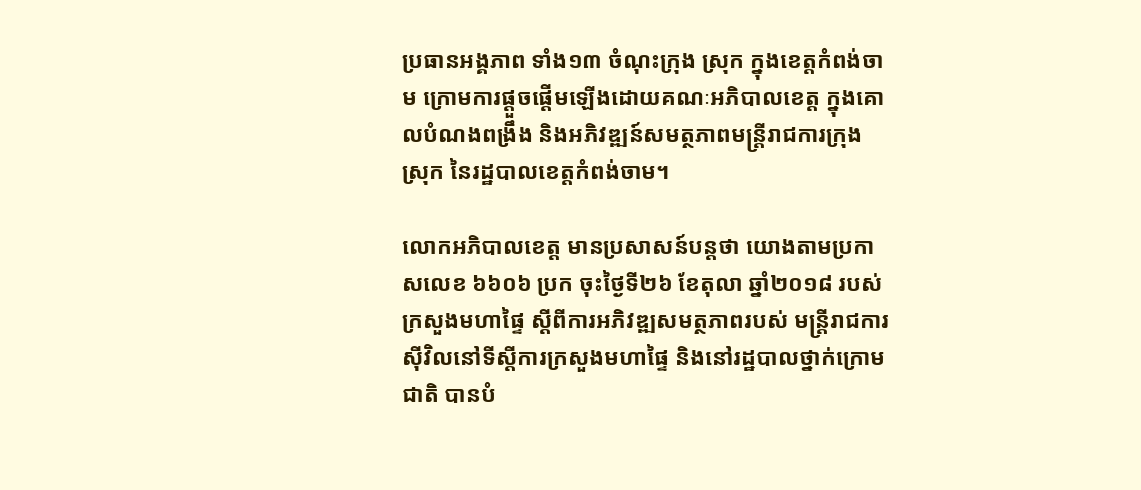ប្រធានអង្គភាព ទាំង១៣ ចំណុះក្រុង ស្រុក ក្នុងខេត្តកំពង់ចាម ក្រោមការផ្តួចផ្តើមឡើងដោយគណៈអភិបាលខេត្ត ក្នុងគោលបំណងពង្រឹង និងអភិវឌ្ឍន៍សមត្ថភាពមន្ត្រីរាជការក្រុង ស្រុក នៃរដ្ឋបាលខេត្តកំពង់ចាម។

លោកអភិបាលខេត្ត មានប្រសាសន៍បន្តថា យោងតាមប្រកាសលេខ ៦៦០៦ ប្រក ចុះថ្ងៃទី២៦ ខែតុលា ឆ្នាំ២០១៨ របស់ក្រសួងមហាផ្ទៃ ស្ដីពីការអភិវឌ្ឍសមត្ថភាពរបស់ មន្ត្រីរាជការស៊ីវិលនៅទីស្តីការក្រសួងមហាផ្ទៃ និងនៅរដ្ឋបាលថ្នាក់ក្រោមជាតិ បានបំ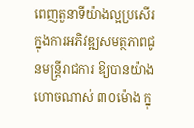ពេញតួនាទីយ៉ាងល្អប្រសើរ ក្នុងការអភិវឌ្ឍសមត្ថភាពជូនមន្ត្រីរាជការ ឱ្យបានយ៉ាងហោចណាស់ ៣០ម៉ោង ក្នុ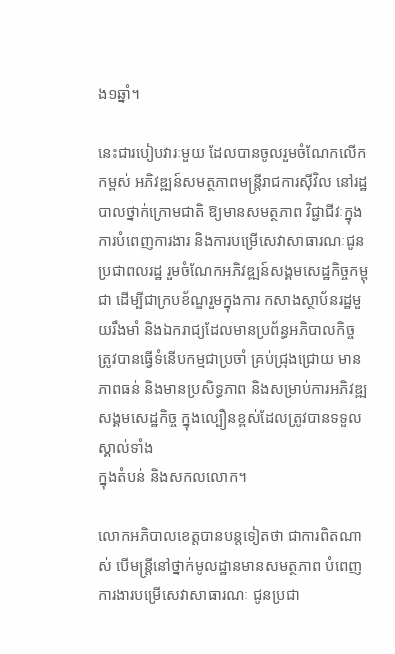ង១ឆ្នាំ។

នេះជារបៀបវារៈមួយ ដែលបានចូលរួមចំណែកលើកកម្ពស់ អភិវឌ្ឍន៍សមត្ថភាពមន្ត្រីរាជការស៊ីវិល នៅរដ្ឋបាលថ្នាក់ក្រោមជាតិ ឱ្យមានសមត្ថភាព វិជ្ជាជីវៈក្នុងការបំពេញការងារ និងការបម្រើសេវាសាធារណៈជូនប្រជាពលរដ្ឋ រួមចំណែកអភិវឌ្ឍន៍សង្គមសេដ្ឋកិច្ចកម្ពុជា ដើម្បីជាក្របខ័ណ្ឌរួមក្នុងការ កសាងស្ថាប័នរដ្ឋមួយរឹងមាំ និងឯករាជ្យដែលមានប្រព័ន្ធអភិបាលកិច្ច ត្រូវបានធ្វើទំនើបកម្មជាប្រចាំ គ្រប់ជ្រុងជ្រោយ មានភាពធន់ និងមានប្រសិទ្ធភាព និងសម្រាប់ការអភិវឌ្ឍសង្គមសេដ្ឋកិច្ច ក្នុងល្បឿនខ្ពស់ដែលត្រូវបានទទួលស្គាល់ទាំង
ក្នុងតំបន់ និងសកលលោក។

លោកអភិបាលខេត្តបានបន្តទៀតថា ជាការពិតណាស់ បើមន្ដ្រីនៅថ្នាក់មូលដ្ឋានមានសមត្ថភាព បំពេញការងារបម្រើសេវាសាធារណៈ ជូនប្រជា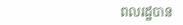ពលរដ្ឋបាន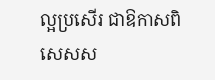ល្អប្រសើរ ជាឱកាសពិសេសស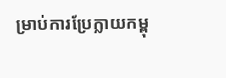ម្រាប់ការប្រែក្លាយកម្ពុ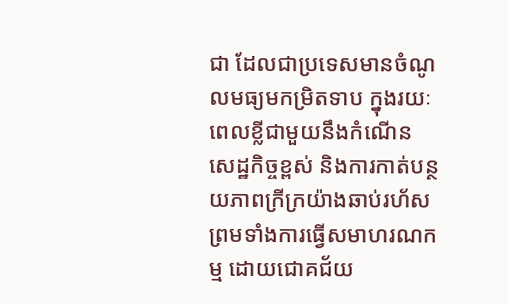ជា ដែលជាប្រទេសមានចំណូលមធ្យមកម្រិតទាប ក្នុងរយៈពេលខ្លីជាមួយនឹងកំណើនសេដ្ឋកិច្ចខ្ពស់ និងការកាត់បន្ថយភាពក្រីក្រយ៉ាងឆាប់រហ័ស ព្រមទាំងការធ្វើសមាហរណកម្ម ដោយជោគជ័យ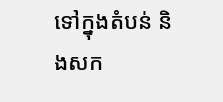ទៅក្នុងតំបន់ និងសក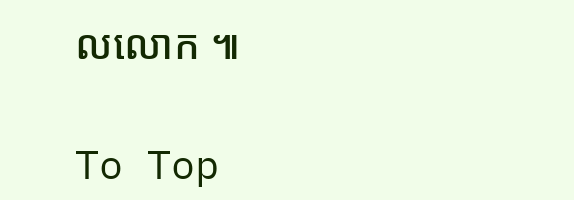លលោក ៕

To Top